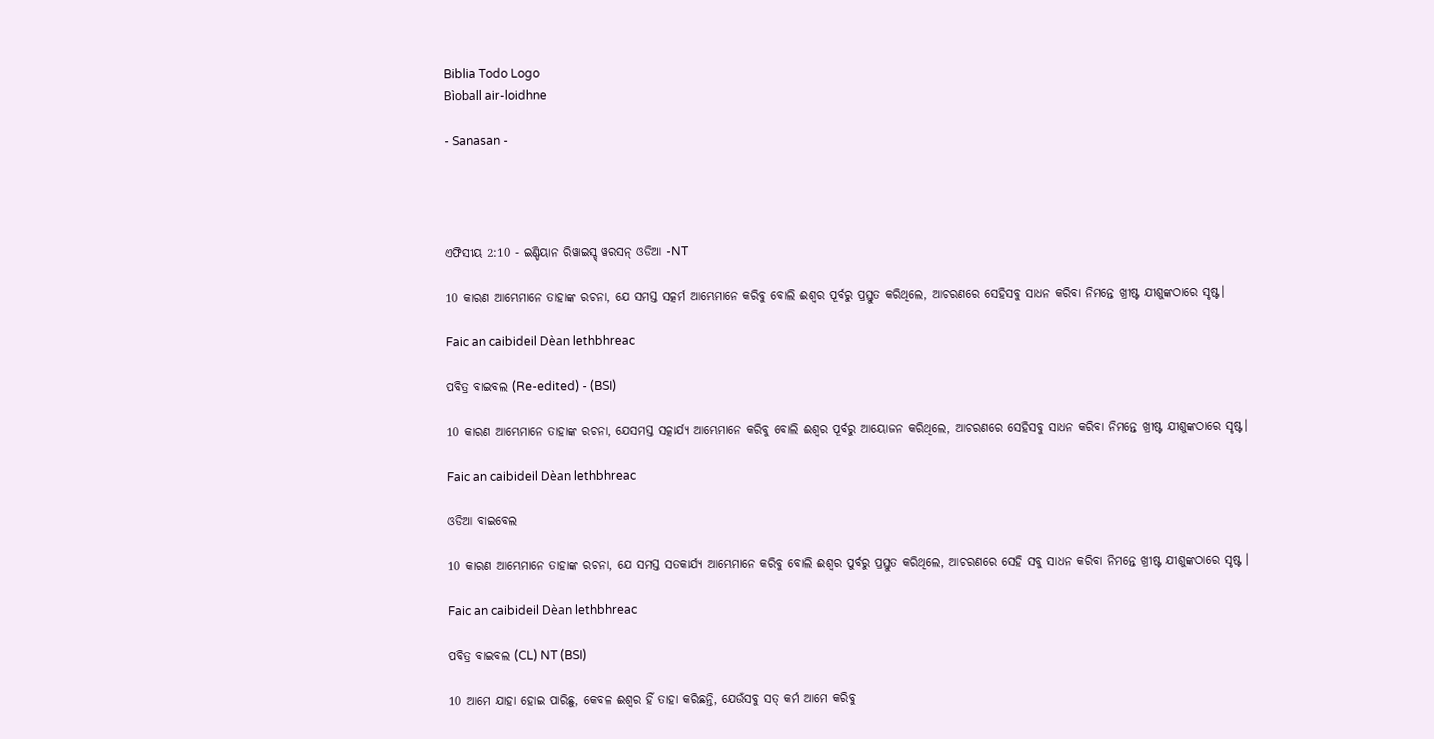Biblia Todo Logo
Bìoball air-loidhne

- Sanasan -




ଏଫିସୀୟ 2:10 - ଇଣ୍ଡିୟାନ ରିୱାଇସ୍ଡ୍ ୱରସନ୍ ଓଡିଆ -NT

10 କାରଣ ଆମ୍ଭେମାନେ ତାହାଙ୍କ ରଚନା, ଯେ ସମସ୍ତ ସତ୍କର୍ମ ଆମ୍ଭେମାନେ କରିବୁ ବୋଲି ଈଶ୍ବର ପୂର୍ବରୁ ପ୍ରସ୍ତୁତ କରିଥିଲେ, ଆଚରଣରେ ସେହିସବୁ ସାଧନ କରିବା ନିମନ୍ତେ ଖ୍ରୀଷ୍ଟ ଯୀଶୁଙ୍କଠାରେ ସୃଷ୍ଟ।

Faic an caibideil Dèan lethbhreac

ପବିତ୍ର ବାଇବଲ (Re-edited) - (BSI)

10 କାରଣ ଆମ୍ଭେମାନେ ତାହାଙ୍କ ରଚନା, ଯେସମସ୍ତ ସତ୍କାର୍ଯ୍ୟ ଆମ୍ଭେମାନେ କରିବୁ ବୋଲି ଈଶ୍ଵର ପୂର୍ବରୁ ଆୟୋଜନ କରିଥିଲେ, ଆଚରଣରେ ସେହିସବୁ ସାଧନ କରିବା ନିମନ୍ତେ ଖ୍ରୀଷ୍ଟ ଯୀଶୁଙ୍କଠାରେ ସୃଷ୍ଟ।

Faic an caibideil Dèan lethbhreac

ଓଡିଆ ବାଇବେଲ

10 କାରଣ ଆମ୍ଭେମାନେ ତାହାଙ୍କ ରଚନା, ଯେ ସମସ୍ତ ସତକାର୍ଯ୍ୟ ଆମ୍ଭେମାନେ କରିବୁ ବୋଲି ଈଶ୍ୱର ପୁର୍ବରୁ ପ୍ରସ୍ତୁତ କରିଥିଲେ, ଆଚରଣରେ ସେହି ସବୁ ସାଧନ କରିବା ନିମନ୍ତେ ଖ୍ରୀଷ୍ଟ ଯୀଶୁଙ୍କଠାରେ ସୃଷ୍ଟ ।

Faic an caibideil Dèan lethbhreac

ପବିତ୍ର ବାଇବଲ (CL) NT (BSI)

10 ଆମେ ଯାହା ହୋଇ ପାରିଛୁ, କେବଳ ଈଶ୍ୱର ହିଁ ତାହା କରିଛନ୍ତି, ଯେଉଁସବୁ ସତ୍ କର୍ମ ଆମେ କରିବୁ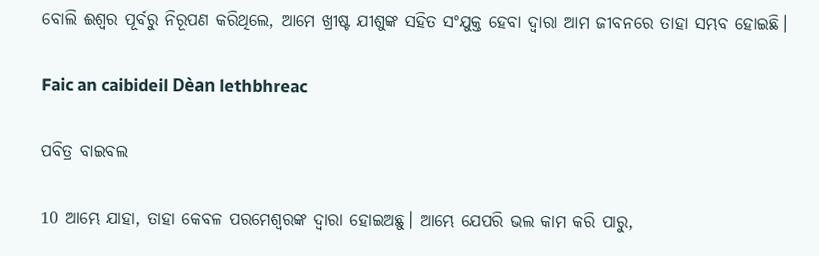ବୋଲି ଈଶ୍ୱର ପୂର୍ବରୁ ନିରୂପଣ କରିଥିଲେ, ଆମେ ଖ୍ରୀଷ୍ଟ ଯୀଶୁଙ୍କ ସହିତ ସଂଯୁକ୍ତ ହେବା ଦ୍ୱାରା ଆମ ଜୀବନରେ ତାହା ସମ୍ଭବ ହୋଇଛି।

Faic an caibideil Dèan lethbhreac

ପବିତ୍ର ବାଇବଲ

10 ଆମ୍ଭେ ଯାହା, ତାହା କେବଳ ପରମେଶ୍ୱରଙ୍କ ଦ୍ୱାରା ହୋଇଅଛୁ। ଆମ୍ଭେ ଯେପରି ଭଲ କାମ କରି ପାରୁ,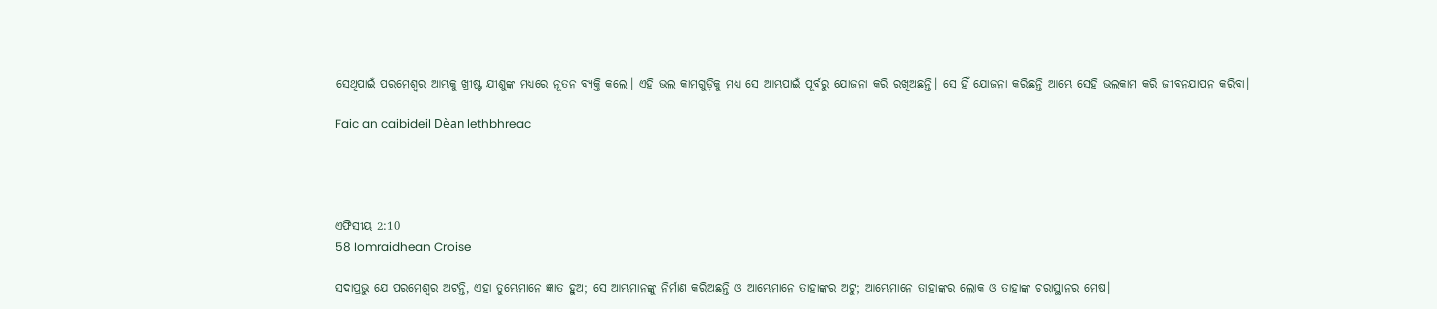ସେଥିପାଇଁ ପରମେଶ୍ୱର ଆମ୍ଭକୁ ଖ୍ରୀଷ୍ଟ ଯୀଶୁଙ୍କ ମଧ୍ୟରେ ନୂତନ ବ୍ୟକ୍ତି କଲେ। ଏହି ଭଲ କାମଗୁଡ଼ିକୁ ମଧ୍ୟ ସେ ଆମ୍ଭପାଇଁ ପୂର୍ବରୁ ଯୋଜନା କରି ରଖିଅଛନ୍ତି। ସେ ହିଁ ଯୋଜନା କରିଛନ୍ତି ଆମ୍ଭେ ସେହି ଭଲକାମ କରି ଜୀବନଯାପନ କରିବା।

Faic an caibideil Dèan lethbhreac




ଏଫିସୀୟ 2:10
58 Iomraidhean Croise

ସଦାପ୍ରଭୁ ଯେ ପରମେଶ୍ୱର ଅଟନ୍ତି, ଏହା ତୁମ୍ଭେମାନେ ଜ୍ଞାତ ହୁଅ; ସେ ଆମ୍ଭମାନଙ୍କୁ ନିର୍ମାଣ କରିଅଛନ୍ତି ଓ ଆମ୍ଭେମାନେ ତାହାଙ୍କର ଅଟୁ; ଆମ୍ଭେମାନେ ତାହାଙ୍କର ଲୋକ ଓ ତାହାଙ୍କ ଚରାସ୍ଥାନର ମେଷ।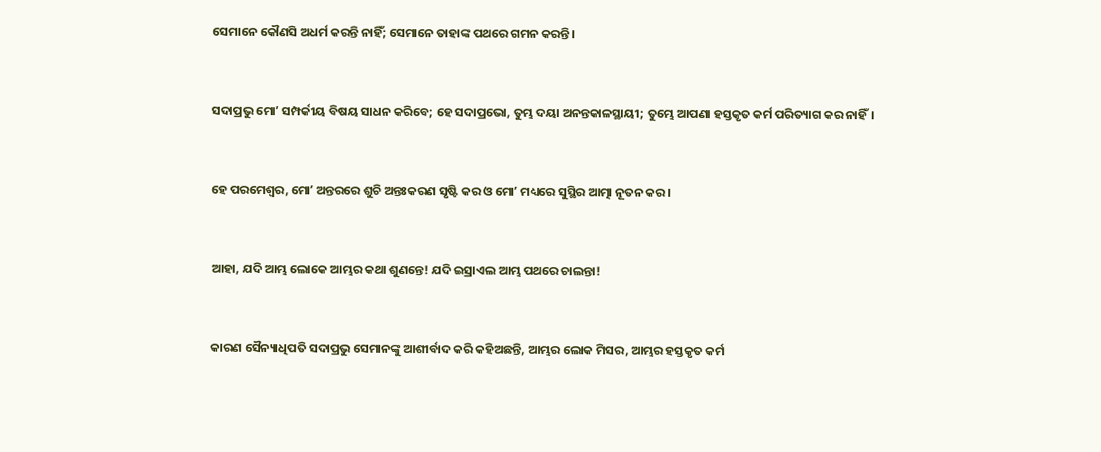ସେମାନେ କୌଣସି ଅଧର୍ମ କରନ୍ତି ନାହିଁ; ସେମାନେ ତାହାଙ୍କ ପଥରେ ଗମନ କରନ୍ତି।


ସଦାପ୍ରଭୁ ମୋʼ ସମ୍ପର୍କୀୟ ବିଷୟ ସାଧନ କରିବେ; ହେ ସଦାପ୍ରଭୋ, ତୁମ୍ଭ ଦୟା ଅନନ୍ତକାଳସ୍ଥାୟୀ; ତୁମ୍ଭେ ଆପଣା ହସ୍ତକୃତ କର୍ମ ପରିତ୍ୟାଗ କର ନାହିଁ।


ହେ ପରମେଶ୍ୱର, ମୋʼ ଅନ୍ତରରେ ଶୁଚି ଅନ୍ତଃକରଣ ସୃଷ୍ଟି କର ଓ ମୋʼ ମଧ୍ୟରେ ସୁସ୍ଥିର ଆତ୍ମା ନୂତନ କର।


ଆହା, ଯଦି ଆମ୍ଭ ଲୋକେ ଆମ୍ଭର କଥା ଶୁଣନ୍ତେ! ଯଦି ଇସ୍ରାଏଲ ଆମ୍ଭ ପଥରେ ଚାଲନ୍ତା!


କାରଣ ସୈନ୍ୟାଧିପତି ସଦାପ୍ରଭୁ ସେମାନଙ୍କୁ ଆଶୀର୍ବାଦ କରି କହିଅଛନ୍ତି, ଆମ୍ଭର ଲୋକ ମିସର, ଆମ୍ଭର ହସ୍ତକୃତ କର୍ମ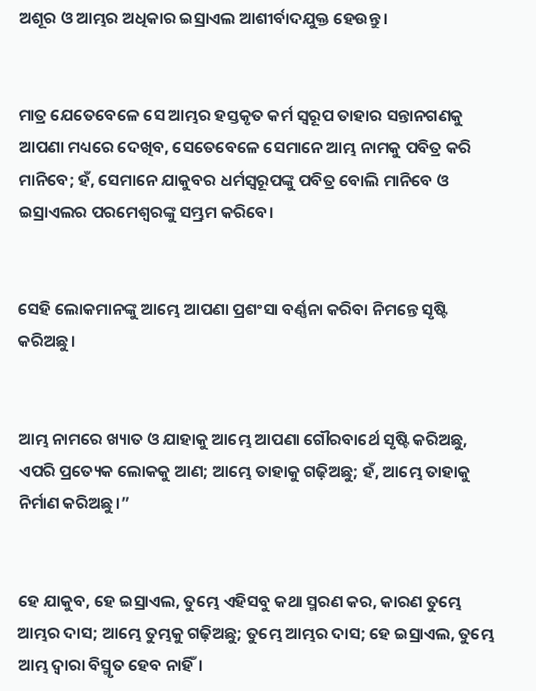ଅଶୂର ଓ ଆମ୍ଭର ଅଧିକାର ଇସ୍ରାଏଲ ଆଶୀର୍ବାଦଯୁକ୍ତ ହେଉନ୍ତୁ।


ମାତ୍ର ଯେତେବେଳେ ସେ ଆମ୍ଭର ହସ୍ତକୃତ କର୍ମ ସ୍ୱରୂପ ତାହାର ସନ୍ତାନଗଣକୁ ଆପଣା ମଧ୍ୟରେ ଦେଖିବ, ସେତେବେଳେ ସେମାନେ ଆମ୍ଭ ନାମକୁ ପବିତ୍ର କରି ମାନିବେ; ହଁ, ସେମାନେ ଯାକୁବର ଧର୍ମସ୍ୱରୂପଙ୍କୁ ପବିତ୍ର ବୋଲି ମାନିବେ ଓ ଇସ୍ରାଏଲର ପରମେଶ୍ୱରଙ୍କୁ ସମ୍ଭ୍ରମ କରିବେ।


ସେହି ଲୋକମାନଙ୍କୁ ଆମ୍ଭେ ଆପଣା ପ୍ରଶଂସା ବର୍ଣ୍ଣନା କରିବା ନିମନ୍ତେ ସୃଷ୍ଟି କରିଅଛୁ।


ଆମ୍ଭ ନାମରେ ଖ୍ୟାତ ଓ ଯାହାକୁ ଆମ୍ଭେ ଆପଣା ଗୌରବାର୍ଥେ ସୃଷ୍ଟି କରିଅଛୁ, ଏପରି ପ୍ରତ୍ୟେକ ଲୋକକୁ ଆଣ; ଆମ୍ଭେ ତାହାକୁ ଗଢ଼ିଅଛୁ; ହଁ, ଆମ୍ଭେ ତାହାକୁ ନିର୍ମାଣ କରିଅଛୁ।”


ହେ ଯାକୁବ, ହେ ଇସ୍ରାଏଲ, ତୁମ୍ଭେ ଏହିସବୁ କଥା ସ୍ମରଣ କର, କାରଣ ତୁମ୍ଭେ ଆମ୍ଭର ଦାସ; ଆମ୍ଭେ ତୁମ୍ଭକୁ ଗଢ଼ିଅଛୁ; ତୁମ୍ଭେ ଆମ୍ଭର ଦାସ; ହେ ଇସ୍ରାଏଲ, ତୁମ୍ଭେ ଆମ୍ଭ ଦ୍ୱାରା ବିସ୍ମୃତ ହେବ ନାହିଁ।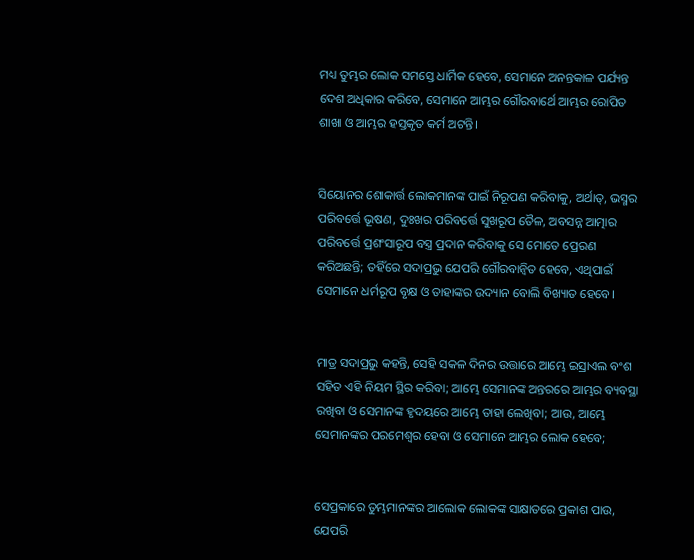ମଧ୍ୟ ତୁମ୍ଭର ଲୋକ ସମସ୍ତେ ଧାର୍ମିକ ହେବେ, ସେମାନେ ଅନନ୍ତକାଳ ପର୍ଯ୍ୟନ୍ତ ଦେଶ ଅଧିକାର କରିବେ, ସେମାନେ ଆମ୍ଭର ଗୌରବାର୍ଥେ ଆମ୍ଭର ରୋପିତ ଶାଖା ଓ ଆମ୍ଭର ହସ୍ତକୃତ କର୍ମ ଅଟନ୍ତି।


ସିୟୋନର ଶୋକାର୍ତ୍ତ ଲୋକମାନଙ୍କ ପାଇଁ ନିରୂପଣ କରିବାକୁ, ଅର୍ଥାତ୍‍, ଭସ୍ମର ପରିବର୍ତ୍ତେ ଭୂଷଣ, ଦୁଃଖର ପରିବର୍ତ୍ତେ ସୁଖରୂପ ତୈଳ, ଅବସନ୍ନ ଆତ୍ମାର ପରିବର୍ତ୍ତେ ପ୍ରଶଂସାରୂପ ବସ୍ତ୍ର ପ୍ରଦାନ କରିବାକୁ ସେ ମୋତେ ପ୍ରେରଣ କରିଅଛନ୍ତି; ତହିଁରେ ସଦାପ୍ରଭୁ ଯେପରି ଗୌରବାନ୍ୱିତ ହେବେ, ଏଥିପାଇଁ ସେମାନେ ଧର୍ମରୂପ ବୃକ୍ଷ ଓ ତାହାଙ୍କର ଉଦ୍ୟାନ ବୋଲି ବିଖ୍ୟାତ ହେବେ।


ମାତ୍ର ସଦାପ୍ରଭୁ କହନ୍ତି, ସେହି ସକଳ ଦିନର ଉତ୍ତାରେ ଆମ୍ଭେ ଇସ୍ରାଏଲ ବଂଶ ସହିତ ଏହି ନିୟମ ସ୍ଥିର କରିବା; ଆମ୍ଭେ ସେମାନଙ୍କ ଅନ୍ତରରେ ଆମ୍ଭର ବ୍ୟବସ୍ଥା ରଖିବା ଓ ସେମାନଙ୍କ ହୃଦୟରେ ଆମ୍ଭେ ତାହା ଲେଖିବା; ଆଉ, ଆମ୍ଭେ ସେମାନଙ୍କର ପରମେଶ୍ୱର ହେବା ଓ ସେମାନେ ଆମ୍ଭର ଲୋକ ହେବେ;


ସେପ୍ରକାରେ ତୁମ୍ଭମାନଙ୍କର ଆଲୋକ ଲୋକଙ୍କ ସାକ୍ଷାତରେ ପ୍ରକାଶ ପାଉ, ଯେପରି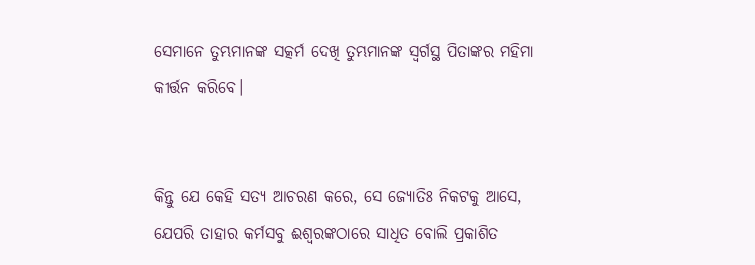ସେମାନେ ତୁମ୍ଭମାନଙ୍କ ସତ୍କର୍ମ ଦେଖି ତୁମ୍ଭମାନଙ୍କ ସ୍ୱର୍ଗସ୍ଥ ପିତାଙ୍କର ମହିମା କୀର୍ତ୍ତନ କରିବେ।


କିନ୍ତୁ ଯେ କେହି ସତ୍ୟ ଆଚରଣ କରେ, ସେ ଜ୍ୟୋତିଃ ନିକଟକୁ ଆସେ, ଯେପରି ତାହାର କର୍ମସବୁ ଈଶ୍ବରଙ୍କଠାରେ ସାଧିତ ବୋଲି ପ୍ରକାଶିତ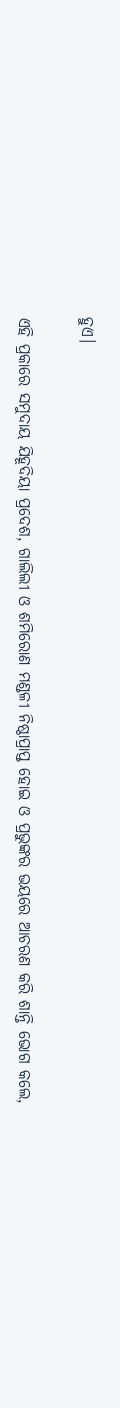ହୁଏ।


ଏହି ପ୍ରକାରେ ସମୁଦାୟ ଯିହୂଦିୟା ପ୍ରଦେଶ, ଗାଲିଲୀ ଓ ଶମିରୋଣ ମଣ୍ଡଳୀ ନିଷ୍ଠାପ୍ରାପ୍ତ ହୋଇ ଓ ପ୍ରଭୁଙ୍କର ଭୟରେ ଆଚରଣ କରି ଶାନ୍ତି ଭୋଗ କଲେ,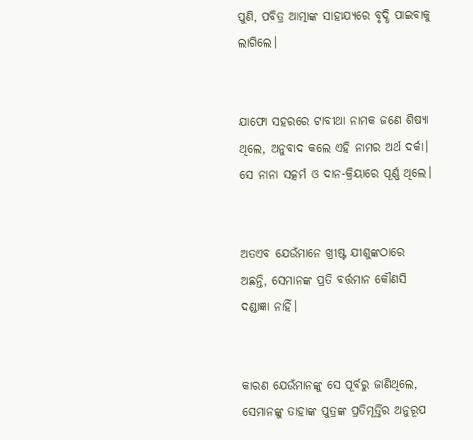ପୁଣି, ପବିତ୍ର ଆତ୍ମାଙ୍କ ସାହାଯ୍ୟରେ ବୃଦ୍ଧି ପାଇବାକୁ ଲାଗିଲେ।


ଯାଫୋ ସହରରେ ଟାବୀଥା ନାମକ ଜଣେ ଶିଷ୍ୟା ଥିଲେ, ଅନୁବାଦ କଲେ ଏହି ନାମର ଅର୍ଥ ଦର୍କା। ସେ ନାନା ସତ୍କର୍ମ ଓ ଦାନ-କ୍ରିୟାରେ ପୂର୍ଣ୍ଣ ଥିଲେ।


ଅତଏବ ଯେଉଁମାନେ ଖ୍ରୀଷ୍ଟ ଯୀଶୁଙ୍କଠାରେ ଅଛନ୍ତି, ସେମାନଙ୍କ ପ୍ରତି ବର୍ତ୍ତମାନ କୌଣସି ଦଣ୍ଡାଜ୍ଞା ନାହିଁ।


କାରଣ ଯେଉଁମାନଙ୍କୁ ସେ ପୂର୍ବରୁ ଜାଣିଥିଲେ, ସେମାନଙ୍କୁ ତାହାଙ୍କ ପୁତ୍ରଙ୍କ ପ୍ରତିମୂର୍ତ୍ତିର ଅନୁରୂପ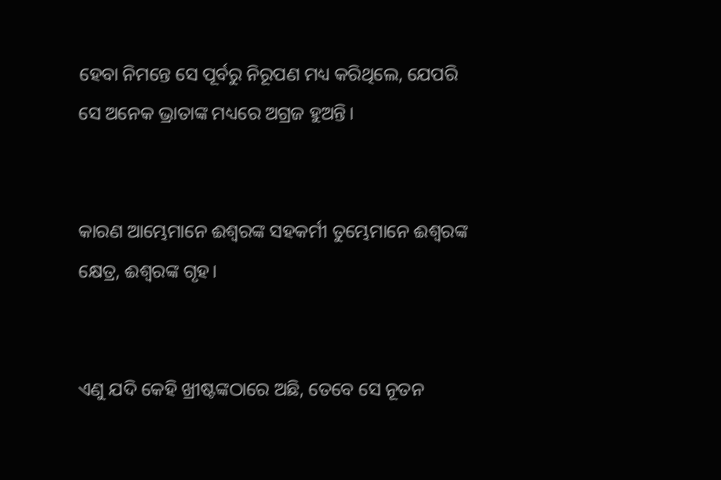ହେବା ନିମନ୍ତେ ସେ ପୂର୍ବରୁ ନିରୂପଣ ମଧ୍ୟ କରିଥିଲେ, ଯେପରି ସେ ଅନେକ ଭ୍ରାତାଙ୍କ ମଧ୍ୟରେ ଅଗ୍ରଜ ହୁଅନ୍ତି।


କାରଣ ଆମ୍ଭେମାନେ ଈଶ୍ବରଙ୍କ ସହକର୍ମୀ ତୁମ୍ଭେମାନେ ଈଶ୍ବରଙ୍କ କ୍ଷେତ୍ର, ଈଶ୍ବରଙ୍କ ଗୃହ।


ଏଣୁ ଯଦି କେହି ଖ୍ରୀଷ୍ଟଙ୍କଠାରେ ଅଛି, ତେବେ ସେ ନୂତନ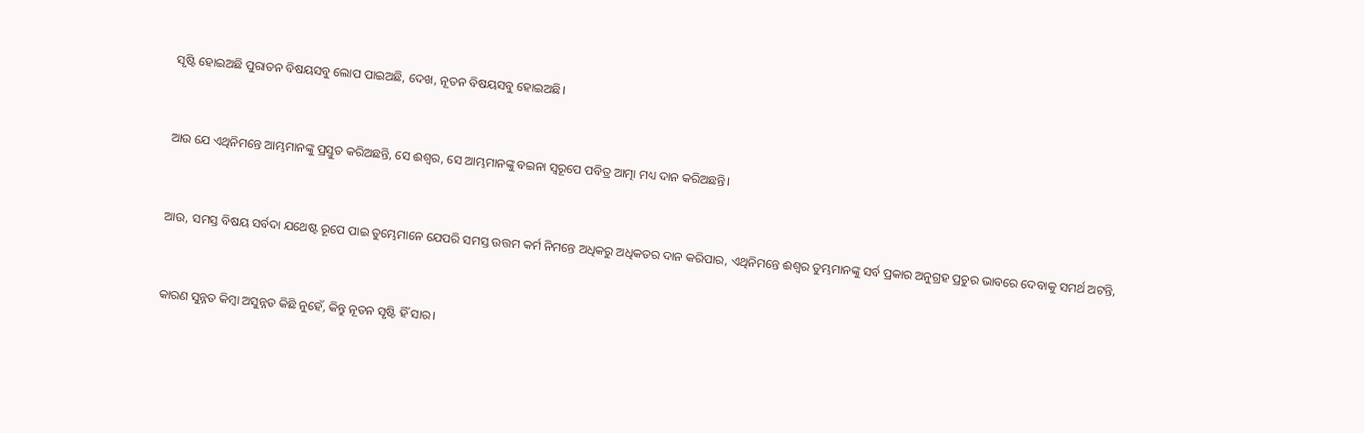ସୃଷ୍ଟି ହୋଇଅଛି ପୁରାତନ ବିଷୟସବୁ ଲୋପ ପାଇଅଛି, ଦେଖ, ନୂତନ ବିଷୟସବୁ ହୋଇଅଛି।


ଆଉ ଯେ ଏଥିନିମନ୍ତେ ଆମ୍ଭମାନଙ୍କୁ ପ୍ରସ୍ତୁତ କରିଅଛନ୍ତି, ସେ ଈଶ୍ବର, ସେ ଆମ୍ଭମାନଙ୍କୁ ବଇନା ସ୍ୱରୂପେ ପବିତ୍ର ଆତ୍ମା ମଧ୍ୟ ଦାନ କରିଅଛନ୍ତି।


ଆଉ, ସମସ୍ତ ବିଷୟ ସର୍ବଦା ଯଥେଷ୍ଟ ରୂପେ ପାଇ ତୁମ୍ଭେମାନେ ଯେପରି ସମସ୍ତ ଉତ୍ତମ କର୍ମ ନିମନ୍ତେ ଅଧିକରୁ ଅଧିକତର ଦାନ କରିପାର, ଏଥିନିମନ୍ତେ ଈଶ୍ବର ତୁମ୍ଭମାନଙ୍କୁ ସର୍ବ ପ୍ରକାର ଅନୁଗ୍ରହ ପ୍ରଚୁର ଭାବରେ ଦେବାକୁ ସମର୍ଥ ଅଟନ୍ତି,


କାରଣ ସୁନ୍ନତ କିମ୍ବା ଅସୁନ୍ନତ କିଛି ନୁହେଁ, କିନ୍ତୁ ନୂତନ ସୃଷ୍ଟି ହିଁ ସାର।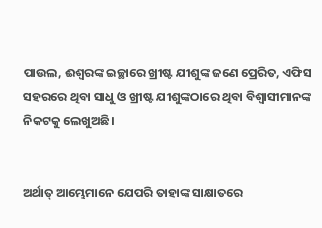ପାଉଲ, ଈଶ୍ବରଙ୍କ ଇଚ୍ଛାରେ ଖ୍ରୀଷ୍ଟ ଯୀଶୁଙ୍କ ଜଣେ ପ୍ରେରିତ, ଏଫିସ ସହରରେ ଥିବା ସାଧୁ ଓ ଖ୍ରୀଷ୍ଟ ଯୀଶୁଙ୍କଠାରେ ଥିବା ବିଶ୍ୱାସୀମାନଙ୍କ ନିକଟକୁ ଲେଖୁଅଛି।


ଅର୍ଥାତ୍‍ ଆମ୍ଭେମାନେ ଯେପରି ତାହାଙ୍କ ସାକ୍ଷାତରେ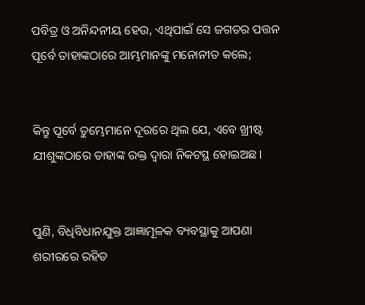ପବିତ୍ର ଓ ଅନିନ୍ଦନୀୟ ହେଉ, ଏଥିପାଇଁ ସେ ଜଗତର ପତ୍ତନ ପୂର୍ବେ ତାହାଙ୍କଠାରେ ଆମ୍ଭମାନଙ୍କୁ ମନୋନୀତ କଲେ;


କିନ୍ତୁ ପୂର୍ବେ ତୁମ୍ଭେମାନେ ଦୂରରେ ଥିଲ ଯେ, ଏବେ ଖ୍ରୀଷ୍ଟ ଯୀଶୁଙ୍କଠାରେ ତାହାଙ୍କ ରକ୍ତ ଦ୍ୱାରା ନିକଟସ୍ଥ ହୋଇଅଛ।


ପୁଣି, ବିଧିବିଧାନଯୁକ୍ତ ଆଜ୍ଞାମୂଳକ ବ୍ୟବସ୍ଥାକୁ ଆପଣା ଶରୀରରେ ରହିତ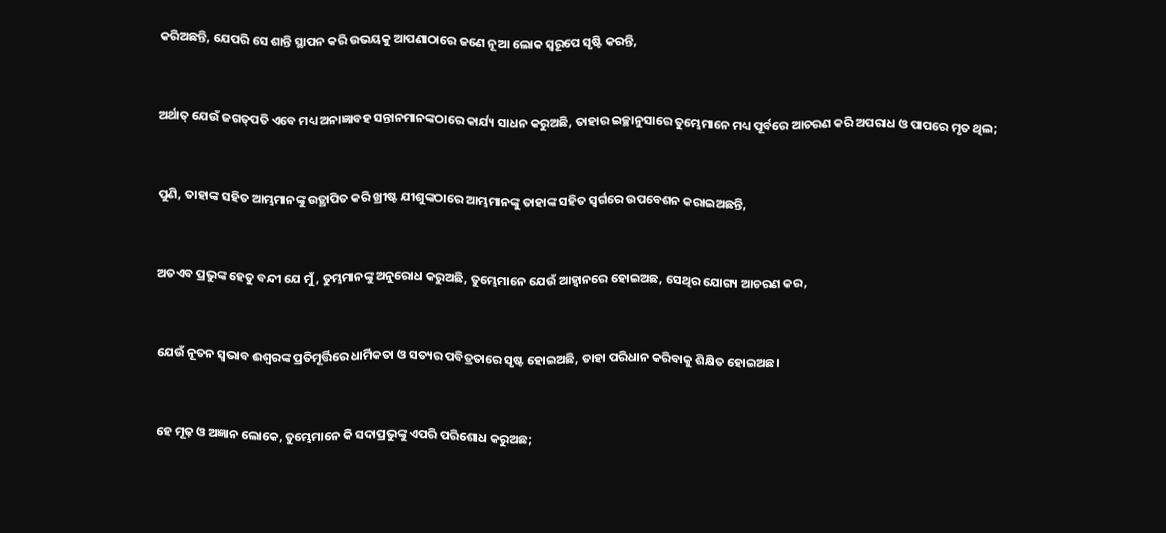କରିଅଛନ୍ତି, ଯେପରି ସେ ଶାନ୍ତି ସ୍ଥାପନ କରି ଉଭୟକୁ ଆପଣାଠାରେ ଜଣେ ନୂଆ ଲୋକ ସ୍ୱରୂପେ ସୃଷ୍ଟି କରନ୍ତି,


ଅର୍ଥାତ୍‍ ଯେଉଁ ଜଗତ୍‍ପତି ଏବେ ମଧ୍ୟ ଅନାଜ୍ଞାବହ ସନ୍ତାନମାନଙ୍କଠାରେ କାର୍ଯ୍ୟ ସାଧନ କରୁଅଛି, ତାହାର ଇଚ୍ଛାନୁସାରେ ତୁମ୍ଭେମାନେ ମଧ୍ୟ ପୂର୍ବରେ ଆଚରଣ କରି ଅପରାଧ ଓ ପାପରେ ମୃତ ଥିଲ;


ପୁଣି, ତାହାଙ୍କ ସହିତ ଆମ୍ଭମାନଙ୍କୁ ଉତ୍ଥାପିତ କରି ଖ୍ରୀଷ୍ଟ ଯୀଶୁଙ୍କଠାରେ ଆମ୍ଭମାନଙ୍କୁ ତାହାଙ୍କ ସହିତ ସ୍ୱର୍ଗରେ ଉପବେଶନ କରାଇଅଛନ୍ତି,


ଅତଏବ ପ୍ରଭୁଙ୍କ ହେତୁ ବନ୍ଦୀ ଯେ ମୁଁ, ତୁମ୍ଭମାନଙ୍କୁ ଅନୁରୋଧ କରୁଅଛି, ତୁମ୍ଭେମାନେ ଯେଉଁ ଆହ୍ୱାନରେ ହୋଇଅଛ, ସେଥିର ଯୋଗ୍ୟ ଆଚରଣ କର,


ଯେଉଁ ନୂତନ ସ୍ୱଭାବ ଈଶ୍ବରଙ୍କ ପ୍ରତିମୂର୍ତ୍ତିରେ ଧାର୍ମିକତା ଓ ସତ୍ୟର ପବିତ୍ରତାରେ ସୃଷ୍ଟ ହୋଇଅଛି, ତାହା ପରିଧାନ କରିବାକୁ ଶିକ୍ଷିତ ହୋଇଅଛ।


ହେ ମୂଢ଼ ଓ ଅଜ୍ଞାନ ଲୋକେ, ତୁମ୍ଭେମାନେ କି ସଦାପ୍ରଭୁଙ୍କୁ ଏପରି ପରିଶୋଧ କରୁଅଛ;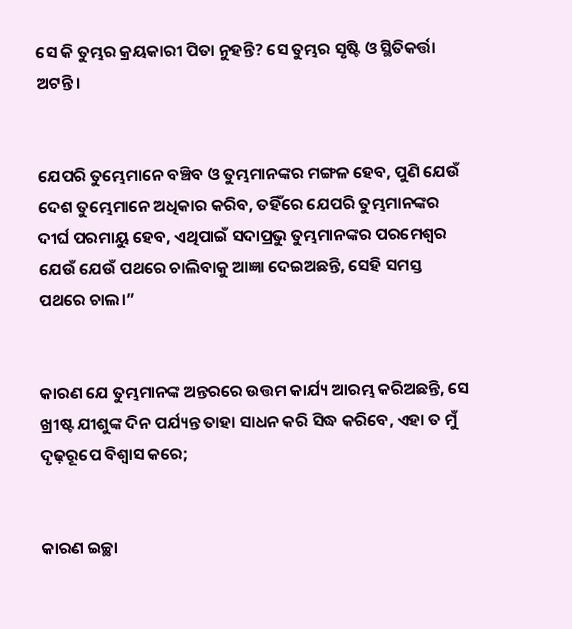ସେ କି ତୁମ୍ଭର କ୍ରୟକାରୀ ପିତା ନୁହନ୍ତି? ସେ ତୁମ୍ଭର ସୃଷ୍ଟି ଓ ସ୍ଥିତିକର୍ତ୍ତା ଅଟନ୍ତି।


ଯେପରି ତୁମ୍ଭେମାନେ ବଞ୍ଚିବ ଓ ତୁମ୍ଭମାନଙ୍କର ମଙ୍ଗଳ ହେବ, ପୁଣି ଯେଉଁ ଦେଶ ତୁମ୍ଭେମାନେ ଅଧିକାର କରିବ, ତହିଁରେ ଯେପରି ତୁମ୍ଭମାନଙ୍କର ଦୀର୍ଘ ପରମାୟୁ ହେବ, ଏଥିପାଇଁ ସଦାପ୍ରଭୁ ତୁମ୍ଭମାନଙ୍କର ପରମେଶ୍ୱର ଯେଉଁ ଯେଉଁ ପଥରେ ଚାଲିବାକୁ ଆଜ୍ଞା ଦେଇଅଛନ୍ତି, ସେହି ସମସ୍ତ ପଥରେ ଚାଲ।”


କାରଣ ଯେ ତୁମ୍ଭମାନଙ୍କ ଅନ୍ତରରେ ଉତ୍ତମ କାର୍ଯ୍ୟ ଆରମ୍ଭ କରିଅଛନ୍ତି, ସେ ଖ୍ରୀଷ୍ଟ ଯୀଶୁଙ୍କ ଦିନ ପର୍ଯ୍ୟନ୍ତ ତାହା ସାଧନ କରି ସିଦ୍ଧ କରିବେ, ଏହା ତ ମୁଁ ଦୃଢ଼ରୂପେ ବିଶ୍ୱାସ କରେ;


କାରଣ ଇଚ୍ଛା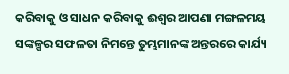କରିବାକୁ ଓ ସାଧନ କରିବାକୁ ଈଶ୍ବର ଆପଣା ମଙ୍ଗଳମୟ ସଙ୍କଳ୍ପର ସଫଳତା ନିମନ୍ତେ ତୁମ୍ଭମାନଙ୍କ ଅନ୍ତରରେ କାର୍ଯ୍ୟ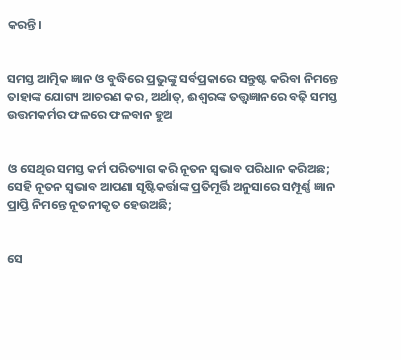କରନ୍ତି।


ସମସ୍ତ ଆତ୍ମିକ ଜ୍ଞାନ ଓ ବୁଦ୍ଧିରେ ପ୍ରଭୁଙ୍କୁ ସର୍ବପ୍ରକାରେ ସନ୍ତୁଷ୍ଟ କରିବା ନିମନ୍ତେ ତାହାଙ୍କ ଯୋଗ୍ୟ ଆଚରଣ କର, ଅର୍ଥାତ୍‍, ଈଶ୍ବରଙ୍କ ତତ୍ତ୍ୱଜ୍ଞାନରେ ବଢ଼ି ସମସ୍ତ ଉତ୍ତମକର୍ମର ଫଳରେ ଫଳବାନ ହୁଅ


ଓ ସେଥିର ସମସ୍ତ କର୍ମ ପରିତ୍ୟାଗ କରି ନୂତନ ସ୍ୱଭାବ ପରିଧାନ କରିଅଛ; ସେହି ନୂତନ ସ୍ୱଭାବ ଆପଣା ସୃଷ୍ଟିକର୍ତ୍ତାଙ୍କ ପ୍ରତିମୂର୍ତ୍ତି ଅନୁସାରେ ସମ୍ପୂର୍ଣ୍ଣ ଜ୍ଞାନ ପ୍ରାପ୍ତି ନିମନ୍ତେ ନୂତନୀକୃତ ହେଉଅଛି;


ସେ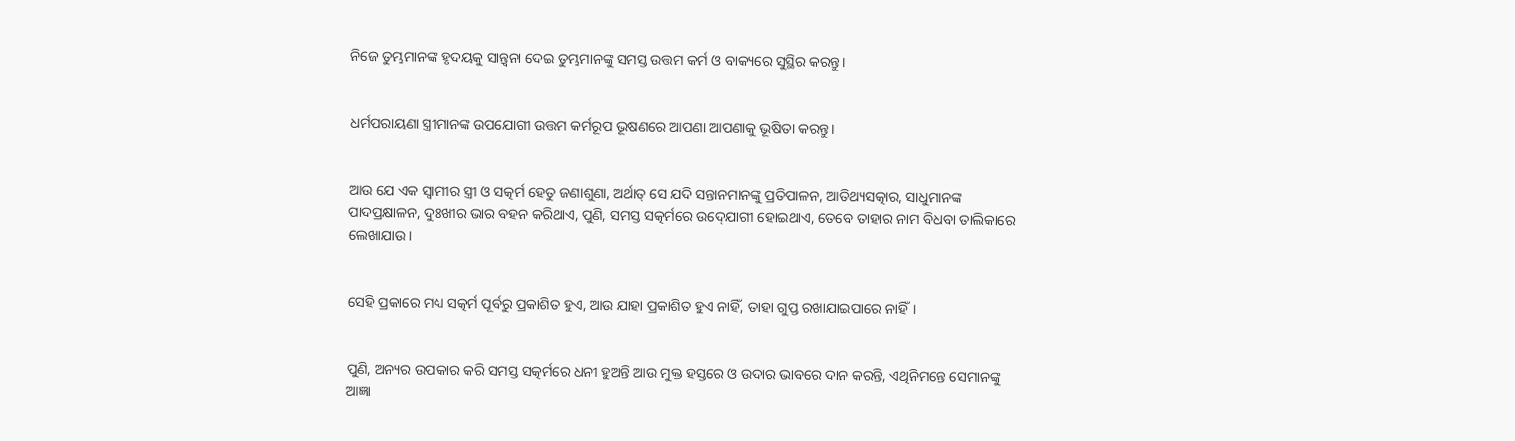ନିଜେ ତୁମ୍ଭମାନଙ୍କ ହୃଦୟକୁ ସାନ୍ତ୍ୱନା ଦେଇ ତୁମ୍ଭମାନଙ୍କୁ ସମସ୍ତ ଉତ୍ତମ କର୍ମ ଓ ବାକ୍ୟରେ ସୁସ୍ଥିର କରନ୍ତୁ।


ଧର୍ମପରାୟଣା ସ୍ତ୍ରୀମାନଙ୍କ ଉପଯୋଗୀ ଉତ୍ତମ କର୍ମରୂପ ଭୂଷଣରେ ଆପଣା ଆପଣାକୁ ଭୂଷିତା କରନ୍ତୁ।


ଆଉ ଯେ ଏକ ସ୍ୱାମୀର ସ୍ତ୍ରୀ ଓ ସତ୍କର୍ମ ହେତୁ ଜଣାଶୁଣା, ଅର୍ଥାତ୍‍ ସେ ଯଦି ସନ୍ତାନମାନଙ୍କୁ ପ୍ରତିପାଳନ, ଆତିଥ୍ୟସତ୍କାର, ସାଧୁମାନଙ୍କ ପାଦପ୍ରକ୍ଷାଳନ, ଦୁଃଖୀର ଭାର ବହନ କରିଥାଏ, ପୁଣି, ସମସ୍ତ ସତ୍କର୍ମରେ ଉଦ୍‍ଯୋଗୀ ହୋଇଥାଏ, ତେବେ ତାହାର ନାମ ବିଧବା ତାଲିକାରେ ଲେଖାଯାଉ।


ସେହି ପ୍ରକାରେ ମଧ୍ୟ ସତ୍କର୍ମ ପୂର୍ବରୁ ପ୍ରକାଶିତ ହୁଏ, ଆଉ ଯାହା ପ୍ରକାଶିତ ହୁଏ ନାହିଁ, ତାହା ଗୁପ୍ତ ରଖାଯାଇପାରେ ନାହିଁ।


ପୁଣି, ଅନ୍ୟର ଉପକାର କରି ସମସ୍ତ ସତ୍କର୍ମରେ ଧନୀ ହୁଅନ୍ତି ଆଉ ମୁକ୍ତ ହସ୍ତରେ ଓ ଉଦାର ଭାବରେ ଦାନ କରନ୍ତି, ଏଥିନିମନ୍ତେ ସେମାନଙ୍କୁ ଆଜ୍ଞା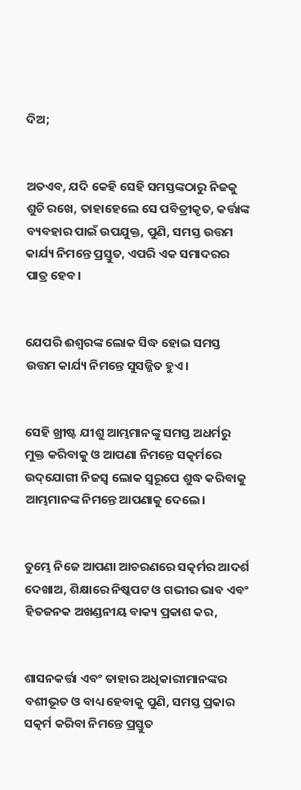ଦିଅ;


ଅତଏବ, ଯଦି କେହି ସେହି ସମସ୍ତଙ୍କଠାରୁ ନିଜକୁ ଶୁଚି ରଖେ, ତାହାହେଲେ ସେ ପବିତ୍ରୀକୃତ, କର୍ତ୍ତାଙ୍କ ବ୍ୟବହାର ପାଇଁ ଉପଯୁକ୍ତ, ପୁଣି, ସମସ୍ତ ଉତ୍ତମ କାର୍ଯ୍ୟ ନିମନ୍ତେ ପ୍ରସ୍ତୁତ, ଏପରି ଏକ ସମାଦରର ପାତ୍ର ହେବ।


ଯେପରି ଈଶ୍ବରଙ୍କ ଲୋକ ସିଦ୍ଧ ହୋଇ ସମସ୍ତ ଉତ୍ତମ କାର୍ଯ୍ୟ ନିମନ୍ତେ ସୁସଜ୍ଜିତ ହୁଏ।


ସେହି ଖ୍ରୀଷ୍ଟ ଯୀଶୁ ଆମ୍ଭମାନଙ୍କୁ ସମସ୍ତ ଅଧର୍ମରୁ ମୁକ୍ତ କରିବାକୁ ଓ ଆପଣା ନିମନ୍ତେ ସତ୍କର୍ମରେ ଉଦ୍‌ଯୋଗୀ ନିଜସ୍ୱ ଲୋକ ସ୍ୱରୂପେ ଶୁଦ୍ଧ କରିବାକୁ ଆମ୍ଭମାନଙ୍କ ନିମନ୍ତେ ଆପଣାକୁ ଦେଲେ।


ତୁମ୍ଭେ ନିଜେ ଆପଣା ଆଚରଣରେ ସତ୍କର୍ମର ଆଦର୍ଶ ଦେଖାଅ, ଶିକ୍ଷାରେ ନିଷ୍କପଟ ଓ ଗଭୀର ଭାବ ଏବଂ ହିତଜନକ ଅଖଣ୍ଡନୀୟ ବାକ୍ୟ ପ୍ରକାଶ କର,


ଶାସନକର୍ତ୍ତା ଏବଂ ତାହାର ଅଧିକାରୀମାନଙ୍କର ବଶୀଭୂତ ଓ ବାଧ୍ୟ ହେବାକୁ ପୁଣି, ସମସ୍ତ ପ୍ରକାର ସତ୍କର୍ମ କରିବା ନିମନ୍ତେ ପ୍ରସ୍ତୁତ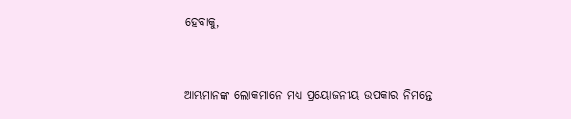ହେବାକୁ,


ଆମ୍ଭମାନଙ୍କ ଲୋକମାନେ ମଧ୍ୟ ପ୍ରୟୋଜନୀୟ ଉପକାର ନିମନ୍ତେ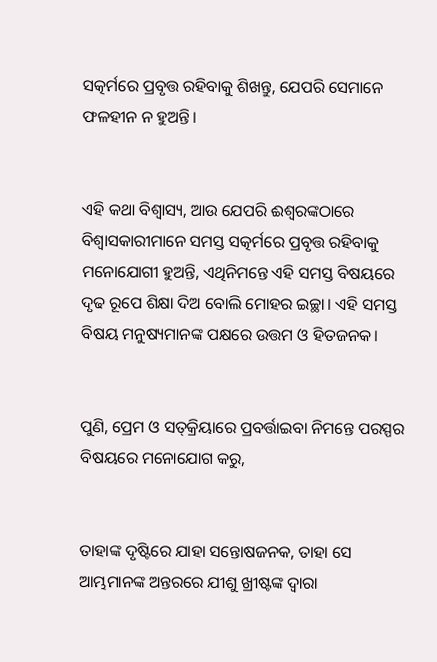ସତ୍କର୍ମରେ ପ୍ରବୃତ୍ତ ରହିବାକୁ ଶିଖନ୍ତୁ, ଯେପରି ସେମାନେ ଫଳହୀନ ନ ହୁଅନ୍ତି।


ଏହି କଥା ବିଶ୍ୱାସ୍ୟ, ଆଉ ଯେପରି ଈଶ୍ବରଙ୍କଠାରେ ବିଶ୍ୱାସକାରୀମାନେ ସମସ୍ତ ସତ୍କର୍ମରେ ପ୍ରବୃତ୍ତ ରହିବାକୁ ମନୋଯୋଗୀ ହୁଅନ୍ତି, ଏଥିନିମନ୍ତେ ଏହି ସମସ୍ତ ବିଷୟରେ ଦୃଢ ରୂପେ ଶିକ୍ଷା ଦିଅ ବୋଲି ମୋହର ଇଚ୍ଛା। ଏହି ସମସ୍ତ ବିଷୟ ମନୁଷ୍ୟମାନଙ୍କ ପକ୍ଷରେ ଉତ୍ତମ ଓ ହିତଜନକ।


ପୁଣି, ପ୍ରେମ ଓ ସତ୍‍କ୍ରିୟାରେ ପ୍ରବର୍ତ୍ତାଇବା ନିମନ୍ତେ ପରସ୍ପର ବିଷୟରେ ମନୋଯୋଗ କରୁ,


ତାହାଙ୍କ ଦୃଷ୍ଟିରେ ଯାହା ସନ୍ତୋଷଜନକ, ତାହା ସେ ଆମ୍ଭମାନଙ୍କ ଅନ୍ତରରେ ଯୀଶୁ ଖ୍ରୀଷ୍ଟଙ୍କ ଦ୍ୱାରା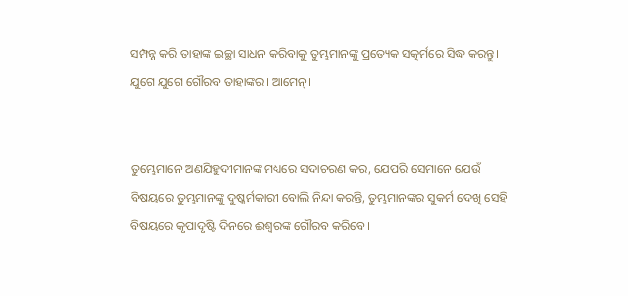ସମ୍ପନ୍ନ କରି ତାହାଙ୍କ ଇଚ୍ଛା ସାଧନ କରିବାକୁ ତୁମ୍ଭମାନଙ୍କୁ ପ୍ରତ୍ୟେକ ସତ୍କର୍ମରେ ସିଦ୍ଧ କରନ୍ତୁ। ଯୁଗେ ଯୁଗେ ଗୌରବ ତାହାଙ୍କର। ଆମେନ୍‍।


ତୁମ୍ଭେମାନେ ଅଣଯିହୁଦୀମାନଙ୍କ ମଧ୍ୟରେ ସଦାଚରଣ କର, ଯେପରି ସେମାନେ ଯେଉଁ ବିଷୟରେ ତୁମ୍ଭମାନଙ୍କୁ ଦୁଷ୍କର୍ମକାରୀ ବୋଲି ନିନ୍ଦା କରନ୍ତି, ତୁମ୍ଭମାନଙ୍କର ସୁକର୍ମ ଦେଖି ସେହି ବିଷୟରେ କୃପାଦୃଷ୍ଟି ଦିନରେ ଈଶ୍ବରଙ୍କ ଗୌରବ କରିବେ।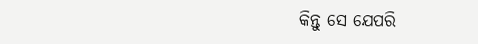କିନ୍ତୁ ସେ ଯେପରି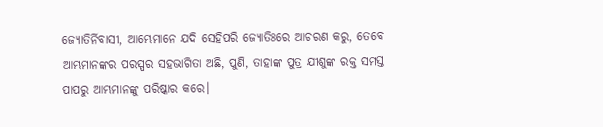ଜ୍ୟୋତିର୍ନିବାସୀ, ଆମ୍ଭେମାନେ ଯଦି ସେହିପରି ଜ୍ୟୋତିଃରେ ଆଚରଣ କରୁ, ତେବେ ଆମ୍ଭମାନଙ୍କର ପରସ୍ପର ସହଭାଗିତା ଅଛି, ପୁଣି, ତାହାଙ୍କ ପୁତ୍ର ଯୀଶୁଙ୍କ ରକ୍ତ ସମସ୍ତ ପାପରୁ ଆମ୍ଭମାନଙ୍କୁ ପରିଷ୍କାର କରେ।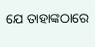ଯେ ତାହାଙ୍କଠାରେ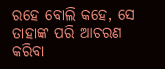ରହେ ବୋଲି କହେ, ସେ ତାହାଙ୍କ ପରି ଆଚରଣ କରିବା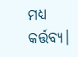ମଧ୍ୟ କର୍ତ୍ତବ୍ୟ।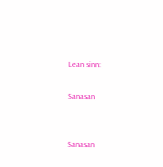Lean sinn:

Sanasan


Sanasan